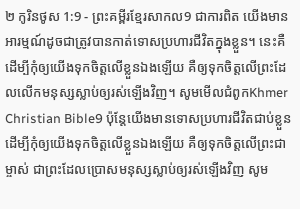២ កូរិនថូស 1:9 - ព្រះគម្ពីរខ្មែរសាកល9 ជាការពិត យើងមានអារម្មណ៍ដូចជាត្រូវបានកាត់ទោសប្រហារជីវិតក្នុងខ្លួន។ នេះគឺដើម្បីកុំឲ្យយើងទុកចិត្តលើខ្លួនឯងឡើយ គឺឲ្យទុកចិត្តលើព្រះដែលលើកមនុស្សស្លាប់ឲ្យរស់ឡើងវិញ។ សូមមើលជំពូកKhmer Christian Bible9 ប៉ុន្ដែយើងមានទោសប្រហារជីវិតជាប់ខ្លួន ដើម្បីកុំឲ្យយើងទុកចិត្តលើខ្លួនឯងឡើយ គឺឲ្យទុកចិត្តលើព្រះជាម្ចាស់ ជាព្រះដែលប្រោសមនុស្សស្លាប់ឲ្យរស់ឡើងវិញ សូម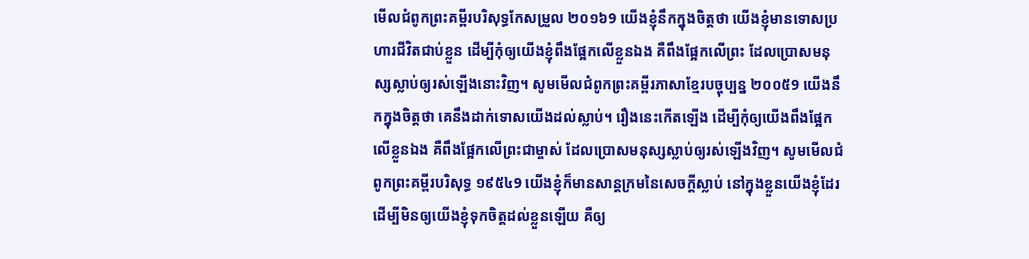មើលជំពូកព្រះគម្ពីរបរិសុទ្ធកែសម្រួល ២០១៦9 យើងខ្ញុំនឹកក្នុងចិត្តថា យើងខ្ញុំមានទោសប្រហារជីវិតជាប់ខ្លួន ដើម្បីកុំឲ្យយើងខ្ញុំពឹងផ្អែកលើខ្លួនឯង គឺពឹងផ្អែកលើព្រះ ដែលប្រោសមនុស្សស្លាប់ឲ្យរស់ឡើងនោះវិញ។ សូមមើលជំពូកព្រះគម្ពីរភាសាខ្មែរបច្ចុប្បន្ន ២០០៥9 យើងនឹកក្នុងចិត្តថា គេនឹងដាក់ទោសយើងដល់ស្លាប់។ រឿងនេះកើតឡើង ដើម្បីកុំឲ្យយើងពឹងផ្អែកលើខ្លួនឯង គឺពឹងផ្អែកលើព្រះជាម្ចាស់ ដែលប្រោសមនុស្សស្លាប់ឲ្យរស់ឡើងវិញ។ សូមមើលជំពូកព្រះគម្ពីរបរិសុទ្ធ ១៩៥៤9 យើងខ្ញុំក៏មានសាន្តក្រមនៃសេចក្ដីស្លាប់ នៅក្នុងខ្លួនយើងខ្ញុំដែរ ដើម្បីមិនឲ្យយើងខ្ញុំទុកចិត្តដល់ខ្លួនឡើយ គឺឲ្យ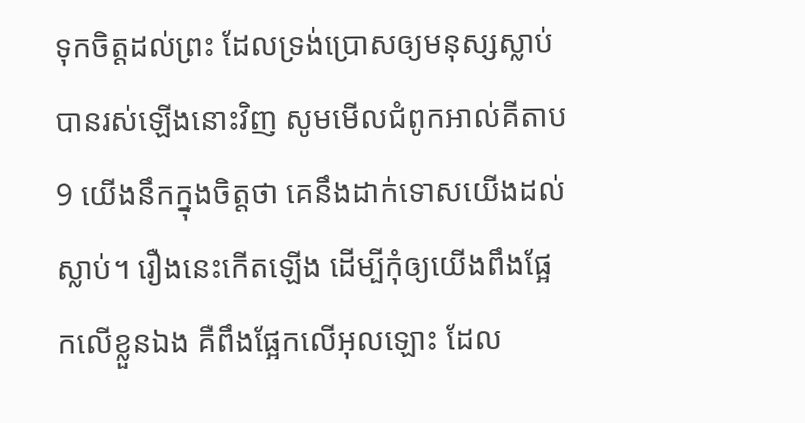ទុកចិត្តដល់ព្រះ ដែលទ្រង់ប្រោសឲ្យមនុស្សស្លាប់ បានរស់ឡើងនោះវិញ សូមមើលជំពូកអាល់គីតាប9 យើងនឹកក្នុងចិត្ដថា គេនឹងដាក់ទោសយើងដល់ស្លាប់។ រឿងនេះកើតឡើង ដើម្បីកុំឲ្យយើងពឹងផ្អែកលើខ្លួនឯង គឺពឹងផ្អែកលើអុលឡោះ ដែល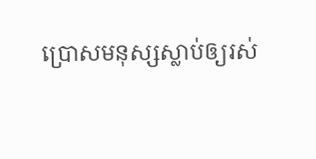ប្រោសមនុស្សស្លាប់ឲ្យរស់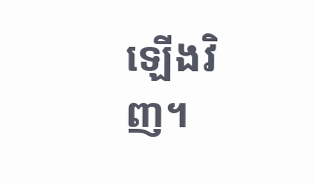ឡើងវិញ។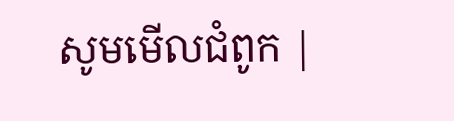សូមមើលជំពូក |